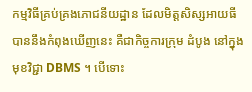កម្មវិធីគ្រប់គ្រងភោជនីយដ្ឋាន ដែលមិត្តសិស្សអាយធី បាននឹងកំពុងឃើញនេះ គឺជាកិច្ចការក្រុម ដំបូង នៅក្នុងមុខវិជ្ជា DBMS ។ បើទោះ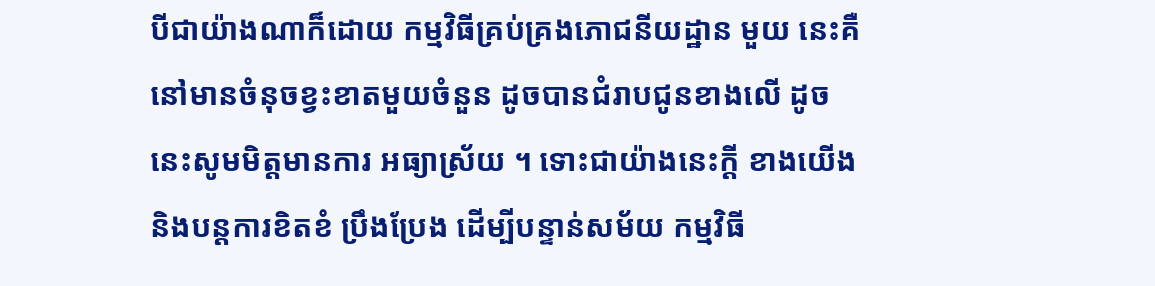បីជាយ៉ាងណាក៏ដោយ កម្មវិធីគ្រប់គ្រងភោជនីយដ្ឋាន មួយ នេះគឺនៅមានចំនុចខ្វះខាតមួយចំនួន ដូចបានជំរាបជូនខាងលើ ដូចនេះសូមមិត្តមានការ អធ្យាស្រ័យ ។ ទោះជាយ៉ាងនេះក្ដី ខាងយើងនិងបន្តការខិតខំ ប្រឹងប្រែង ដើម្បីបន្ទាន់សម័យ កម្មវិធី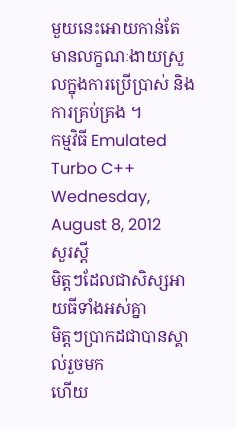មួយនេះអោយកាន់តែ មានលក្ខណៈងាយស្រួលក្នុងការប្រើប្រាស់ និងការគ្រប់គ្រង ។
កម្មវិធី Emulated Turbo C++
Wednesday, August 8, 2012
សួរស្ដី
មិត្តៗដែលជាសិស្សអាយធីទាំងអស់គ្នា
មិត្តៗប្រាកដជាបានស្គាល់រួចមក
ហើយ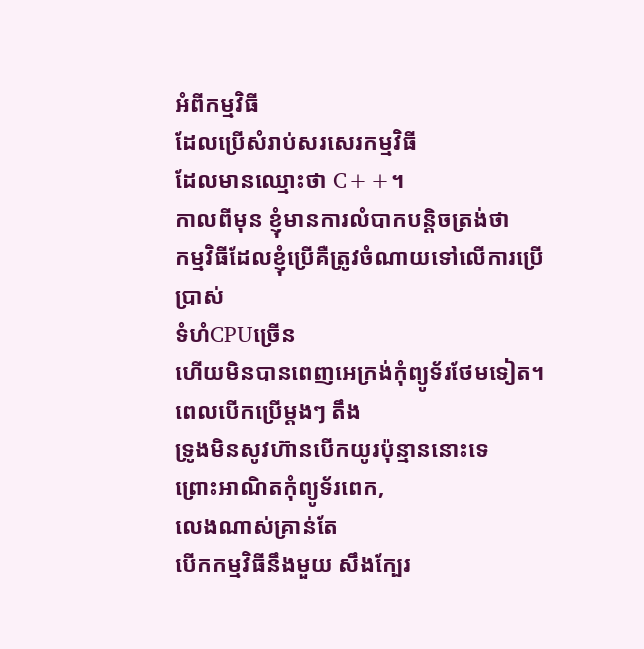អំពីកម្មវិធី
ដែលប្រើសំរាប់សរសេរកម្មវិធី
ដែលមានឈ្មោះថា C++។
កាលពីមុន ខ្ញុំមានការលំបាកបន្តិចត្រង់ថា
កម្មវិធីដែលខ្ញុំប្រើគឺត្រូវចំណាយទៅលើការប្រើប្រាស់
ទំហំCPUច្រើន
ហើយមិនបានពេញអេក្រង់កុំព្យូទ័រថែមទៀត។
ពេលបើកប្រើម្ដងៗ តឹង
ទ្រូងមិនសូវហ៊ានបើកយូរប៉ុន្មាននោះទេ
ព្រោះអាណិតកុំព្យូទ័រពេក,
លេងណាស់គ្រាន់តែ
បើកកម្មវិធីនឹងមួយ សឹងក្បែរ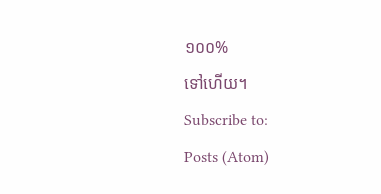១០០%
ទៅហើយ។
Subscribe to:
Posts (Atom)